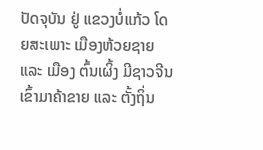ປັດຈຸບັນ ຢູ່ ແຂວງບໍ່ແກ້ວ ໂດຍສະເພາະ ເມືອງຫ້ວຍຊາຍ ແລະ ເມືອງ ຕົ້ນເຜິ້ງ ມີຊາວຈີນ ເຂົ້າມາຄ້າຂາຍ ແລະ ຕັ້ງຖິ່ນ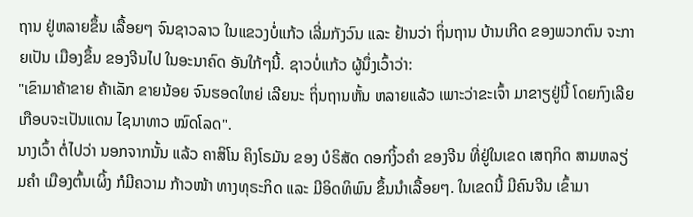ຖານ ຢູ່ຫລາຍຂຶ້ນ ເລື້ອຍໆ ຈົນຊາວລາວ ໃນແຂວງບໍ່ແກ້ວ ເລີ່ມກັງວົນ ແລະ ຢ້ານວ່າ ຖິ່ນຖານ ບ້ານເກີດ ຂອງພວກຕົນ ຈະກາຍເປັນ ເມືອງຂຶ້ນ ຂອງຈີນໄປ ໃນອະນາຄົດ ອັນໃກ້ໆນີ້. ຊາວບໍ່ແກ້ວ ຜູ້ນຶ່ງເວົ້າວ່າ:
"ເຂົາມາຄ້າຂາຍ ຄ້າເລັກ ຂາຍນ້ອຍ ຈົນຮອດໃຫຍ່ ເລີຍນະ ຖິ່ນຖານຫັ້ນ ຫລາຍແລ້ວ ເພາະວ່າຂະເຈົ້າ ມາຂາຽຢູ່ນີ້ ໂດຍກົງເລີຍ ເກືອບຈະເປັນແດນ ໄຊນາທາວ ໝົດໂລດ".
ນາງເວົ້າ ຕໍ່ໄປວ່າ ນອກຈາກນັ້ນ ແລ້ວ ຄາສິໂນ ຄິງໂຣມັນ ຂອງ ບໍຣິສັດ ດອກງິ້ວຄໍາ ຂອງຈີນ ທີ່ຢູ່ໃນເຂດ ເສຖກິດ ສາມຫລຽ່ມຄໍາ ເມືອງຕົ້ນເຜິ້ງ ກໍມີຄວາມ ກ້າວໜ້າ ທາງທຸຣະກິດ ແລະ ມີອິດທິພົນ ຂຶ້ນນໍາເລື້ອຍໆ. ໃນເຂດນີ້ ມີຄົນຈີນ ເຂົ້າມາ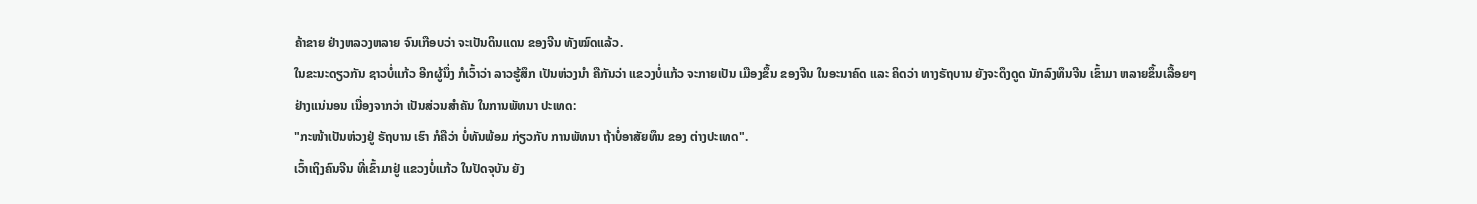ຄ້າຂາຍ ຢ່າງຫລວງຫລາຍ ຈົນເກືອບວ່າ ຈະເປັນດິນແດນ ຂອງຈີນ ທັງໝົດແລ້ວ.
ໃນຂະນະດຽວກັນ ຊາວບໍ່ແກ້ວ ອີກຜູ້ນຶ່ງ ກໍເວົ້າວ່າ ລາວຮູ້ສຶກ ເປັນຫ່ວງນໍາ ຄືກັນວ່າ ແຂວງບໍ່ແກ້ວ ຈະກາຍເປັນ ເມືອງຂຶ້ນ ຂອງຈີນ ໃນອະນາຄົດ ແລະ ຄິດວ່າ ທາງຣັຖບານ ຍັງຈະດຶງດູດ ນັກລົງທຶນຈີນ ເຂົ້າມາ ຫລາຍຂຶ້ນເລື້ອຍໆ ຢ່າງແນ່ນອນ ເນື່ອງຈາກວ່າ ເປັນສ່ວນສໍາຄັນ ໃນການພັທນາ ປະເທດ:
"ກະໜ້າເປັນຫ່ວງຢູ່ ຣັຖບານ ເຮົາ ກໍຄືວ່າ ບໍ່ທັນພ້ອມ ກ່ຽວກັບ ການພັທນາ ຖ້າບໍ່ອາສັຍທຶນ ຂອງ ຕ່າງປະເທດ".
ເວົ້າເຖິງຄົນຈີນ ທີ່ເຂົ້າມາຢູ່ ແຂວງບໍ່ແກ້ວ ໃນປັດຈຸບັນ ຍັງ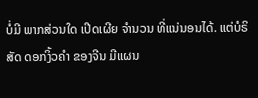ບໍ່ມີ ພາກສ່ວນໃດ ເປີດເຜີຍ ຈໍານວນ ທີ່ແນ່ນອນໄດ້. ແຕ່ບໍຣິສັດ ດອກງິ້ວຄໍາ ຂອງຈີນ ມີແຜນ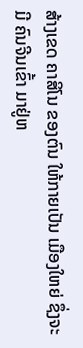ສ້າງເຂດ ຄາສິໂນ ຂອງຕົນ ໃຫ້ກາຍເປັນ ເມືອງໃຫຍ່ ຊຶ່ງຈະມີ ຄົນຈີນເຂົ້າ ມາຢູ່ຫ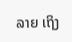ລາຍ ເຖິງ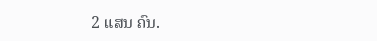2 ແສນ ຄົນ.